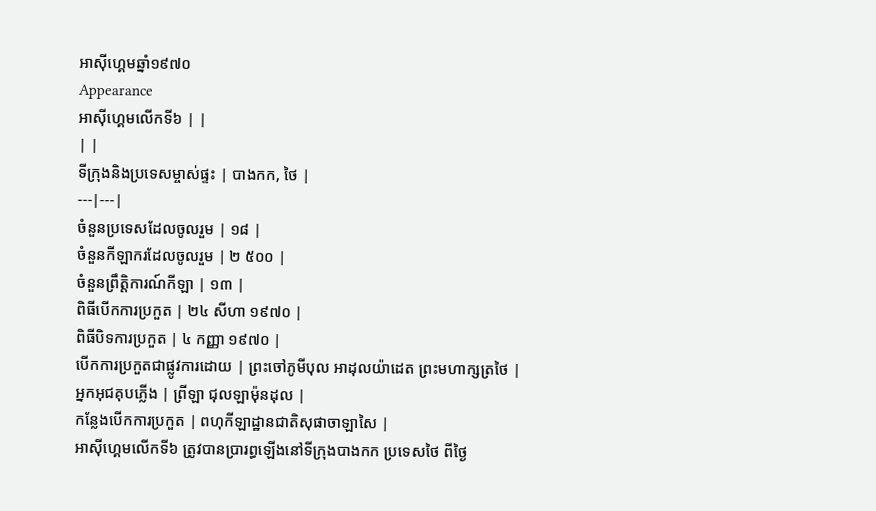អាស៊ីហ្គេមឆ្នាំ១៩៧០
Appearance
អាស៊ីហ្គេមលើកទី៦ | |
| |
ទីក្រុងនិងប្រទេសម្ចាស់ផ្ទះ | បាងកក, ថៃ |
---|---|
ចំនួនប្រទេសដែលចូលរួម | ១៨ |
ចំនួនកីឡាករដែលចូលរួម | ២ ៥០០ |
ចំនួនព្រឹត្តិការណ៍កីឡា | ១៣ |
ពិធីបើកការប្រកួត | ២៤ សីហា ១៩៧០ |
ពិធីបិទការប្រកួត | ៤ កញ្ញា ១៩៧០ |
បើកការប្រកួតជាផ្លូវការដោយ | ព្រះចៅភូមីបុល អាដុលយ៉ាដេត ព្រះមហាក្សត្រថៃ |
អ្នកអុជគុបភ្លើង | ព្រីឡា ជុលឡាម៉ុនដុល |
កន្លែងបើកការប្រកួត | ពហុកីឡាដ្ឋានជាតិសុផាចាឡាសៃ |
អាស៊ីហ្គេមលើកទី៦ ត្រូវបានប្រារព្ធឡើងនៅទីក្រុងបាងកក ប្រទេសថៃ ពីថ្ងៃ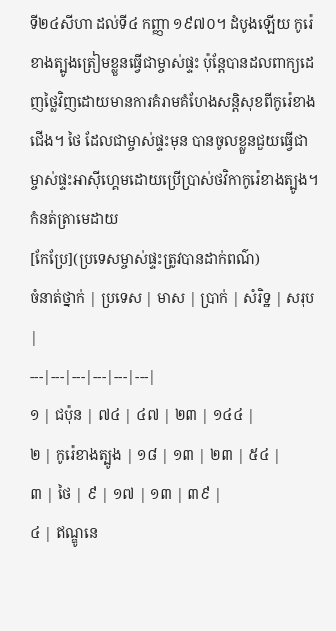ទី២៤សីហា ដល់ទី៤ កញ្ញា ១៩៧០។ ដំបូងឡើយ កូរ៉េខាងត្បូងត្រៀមខ្លួនធ្វើជាម្ចាស់ផ្ទះ ប៉ុន្តែបានដលពាក្យដេញថ្លៃវិញដោយមានការគំរាមគំហែងសន្តិសុខពីកូរ៉េខាងជើង។ ថៃ ដែលជាម្ចាស់ផ្ទះមុន បានចូលខ្លួនជួយធ្វើជាម្ចាស់ផ្ទះអាស៊ីហ្គេមដោយប្រើប្រាស់ថវិកាកូរ៉េខាងត្បូង។
កំនត់ត្រាមេដាយ
[កែប្រែ](ប្រទេសម្ចាស់ផ្ទះត្រូវបានដាក់ពណ៌)
ចំនាត់ថ្នាក់ | ប្រទេស | មាស | ប្រាក់ | សំរិទ្ឋ | សរុប |
---|---|---|---|---|---|
១ | ជប៉ុន | ៧៤ | ៤៧ | ២៣ | ១៤៤ |
២ | កូរ៉េខាងត្បូង | ១៨ | ១៣ | ២៣ | ៥៤ |
៣ | ថៃ | ៩ | ១៧ | ១៣ | ៣៩ |
៤ | ឥណ្ឌូនេ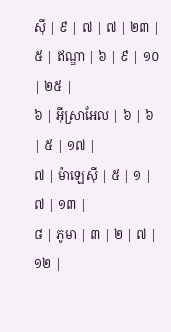ស៊ី | ៩ | ៧ | ៧ | ២៣ |
៥ | ឥណ្ឌា | ៦ | ៩ | ១០ | ២៥ |
៦ | អ៊ីស្រាអែល | ៦ | ៦ | ៥ | ១៧ |
៧ | ម៉ាឡេស៊ី | ៥ | ១ | ៧ | ១៣ |
៨ | ភូមា | ៣ | ២ | ៧ | ១២ |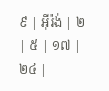៩ | អ៊ីរ៉ង់ | ២ | ៥ | ១៧ | ២៤ |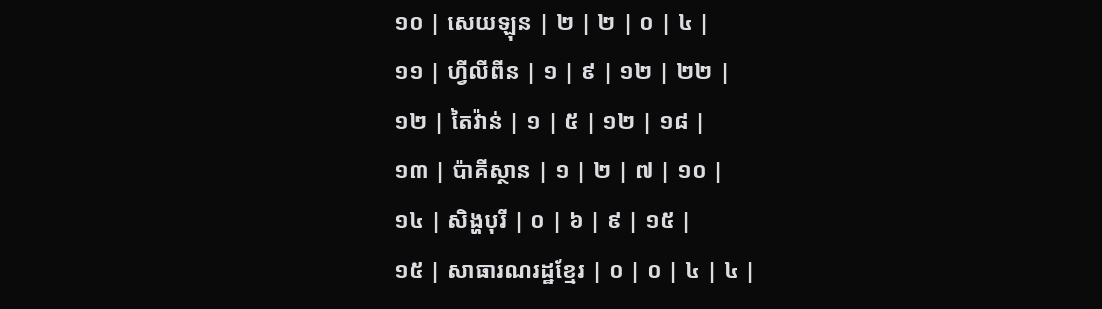១០ | សេយឡុន | ២ | ២ | ០ | ៤ |
១១ | ហ្វីលីពីន | ១ | ៩ | ១២ | ២២ |
១២ | តៃវ៉ាន់ | ១ | ៥ | ១២ | ១៨ |
១៣ | ប៉ាគីស្ថាន | ១ | ២ | ៧ | ១០ |
១៤ | សិង្ហបុរី | ០ | ៦ | ៩ | ១៥ |
១៥ | សាធារណរដ្ឋខ្មែរ | ០ | ០ | ៤ | ៤ |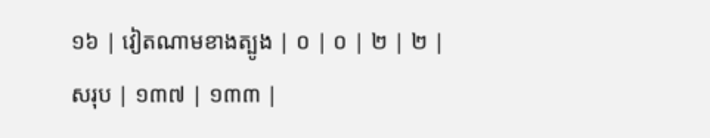១៦ | វៀតណាមខាងត្បូង | ០ | ០ | ២ | ២ |
សរុប | ១៣៧ | ១៣៣ |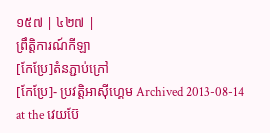១៥៧ | ៤២៧ |
ព្រឹត្តិការណ៍កីឡា
[កែប្រែ]តំនភ្ជាប់ក្រៅ
[កែប្រែ]- ប្រវត្តិអាស៊ីហ្គេម Archived 2013-08-14 at the វេយប៊ែ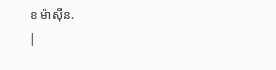ខ ម៉ាស៊ីន.
|